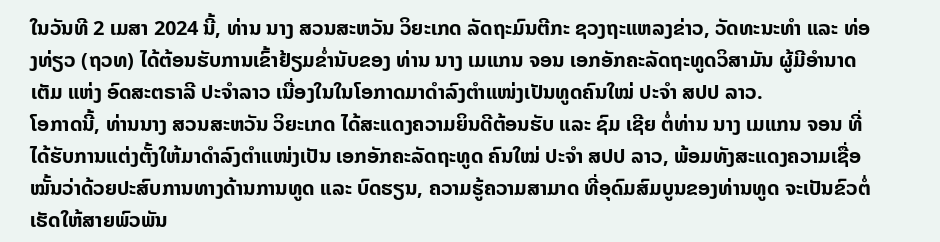ໃນວັນທີ 2 ເມສາ 2024 ນີ້, ທ່ານ ນາງ ສວນສະຫວັນ ວິຍະເກດ ລັດຖະມົນຕີກະ ຊວງຖະແຫລງຂ່າວ, ວັດທະນະທຳ ແລະ ທ່ອງທ່ຽວ (ຖວທ) ໄດ້ຕ້ອນຮັບການເຂົ້າຢ້ຽມຂ່ຳນັບຂອງ ທ່ານ ນາງ ເມແກນ ຈອນ ເອກອັກຄະລັດຖະທູດວິສາມັນ ຜູ້ມີອຳນາດເຕັມ ແຫ່ງ ອົດສະຕຣາລີ ປະຈຳລາວ ເນື່ອງໃນໃນໂອກາດມາດຳລົງຕຳແໜ່ງເປັນທູດຄົນໃໝ່ ປະຈຳ ສປປ ລາວ.
ໂອກາດນີ້, ທ່ານນາງ ສວນສະຫວັນ ວິຍະເກດ ໄດ້ສະແດງຄວາມຍິນດີຕ້ອນຮັບ ແລະ ຊົມ ເຊີຍ ຕໍ່ທ່ານ ນາງ ເມແກນ ຈອນ ທີ່ໄດ້ຮັບການແຕ່ງຕັ້ງໃຫ້ມາດຳລົງຕຳແໜ່ງເປັນ ເອກອັກຄະລັດຖະທູດ ຄົນໃໝ່ ປະຈຳ ສປປ ລາວ, ພ້ອມທັງສະແດງຄວາມເຊື່ອໝັ້ນວ່າດ້ວຍປະສົບການທາງດ້ານການທູດ ແລະ ບົດຮຽນ, ຄວາມຮູ້ຄວາມສາມາດ ທີ່ອຸດົມສົມບູນຂອງທ່ານທູດ ຈະເປັນຂົວຕໍ່ເຮັດໃຫ້ສາຍພົວພັນ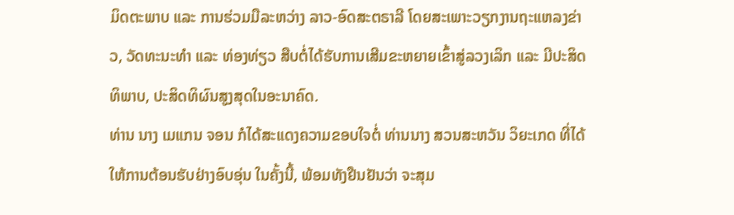ມິດຕະພາບ ແລະ ການຮ່ວມມືລະຫວ່າງ ລາວ-ອົດສະຕຣາລີ ໂດຍສະເພາະວຽກງານຖະແຫລງຂ່າວ, ວັດທະນະທຳ ແລະ ທ່ອງທ່ຽວ ສືບຕໍ່ໄດ້ຮັບການເສີມຂະຫຍາຍເຂົ້າສູ່ລວງເລິກ ແລະ ມີປະສິດ ທິພາບ, ປະສິດທິຜົນສູງສຸດໃນອະນາຄົດ.
ທ່ານ ນາງ ເມແກນ ຈອນ ກໍໄດ້ສະແດງຄວາມຂອບໃຈຕໍ່ ທ່ານນາງ ສວນສະຫວັນ ວິຍະເກດ ທີ່ໄດ້ໃຫ້ການຕ້ອນຮັບຢ່າງອົບອຸ່ນ ໃນຄັ້ງນີ້, ພ້ອມທັງຢືນຢັນວ່າ ຈະສຸມ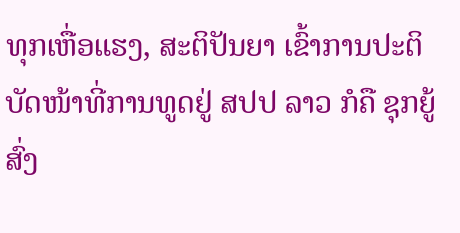ທຸກເຫື່ອແຮງ, ສະຕິປັນຍາ ເຂົ້າການປະຕິບັດໜ້າທີ່ການທູດຢູ່ ສປປ ລາວ ກໍຄື ຊຸກຍູ້ສົ່ງ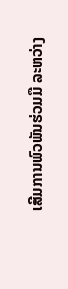ເສີມການພົວພັນຮ່ວມມື ລະຫວ່າງ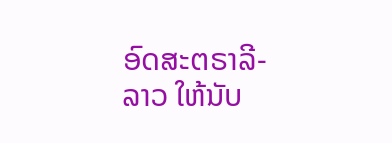ອົດສະຕຣາລີ-ລາວ ໃຫ້ນັບ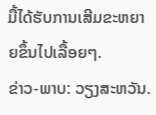ມື້ໄດ້ຮັບການເສີມຂະຫຍາຍຂຶ້ນໄປເລື້ອຍໆ.
ຂ່າວ-ພາບ: ວຽງສະຫວັນ.